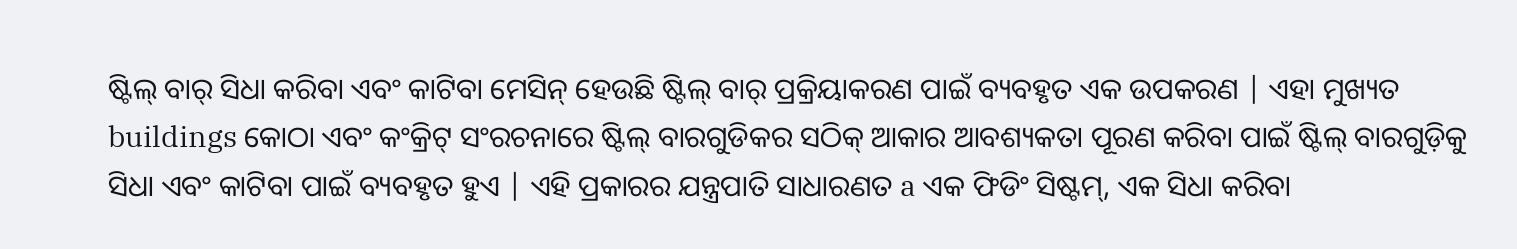ଷ୍ଟିଲ୍ ବାର୍ ସିଧା କରିବା ଏବଂ କାଟିବା ମେସିନ୍ ହେଉଛି ଷ୍ଟିଲ୍ ବାର୍ ପ୍ରକ୍ରିୟାକରଣ ପାଇଁ ବ୍ୟବହୃତ ଏକ ଉପକରଣ | ଏହା ମୁଖ୍ୟତ buildings କୋଠା ଏବଂ କଂକ୍ରିଟ୍ ସଂରଚନାରେ ଷ୍ଟିଲ୍ ବାରଗୁଡିକର ସଠିକ୍ ଆକାର ଆବଶ୍ୟକତା ପୂରଣ କରିବା ପାଇଁ ଷ୍ଟିଲ୍ ବାରଗୁଡ଼ିକୁ ସିଧା ଏବଂ କାଟିବା ପାଇଁ ବ୍ୟବହୃତ ହୁଏ | ଏହି ପ୍ରକାରର ଯନ୍ତ୍ରପାତି ସାଧାରଣତ a ଏକ ଫିଡିଂ ସିଷ୍ଟମ୍, ଏକ ସିଧା କରିବା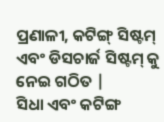ପ୍ରଣାଳୀ, କଟିଙ୍ଗ୍ ସିଷ୍ଟମ୍ ଏବଂ ଡିସଚାର୍ଜ ସିଷ୍ଟମ୍ କୁ ନେଇ ଗଠିତ |
ସିଧା ଏବଂ କଟିଙ୍ଗ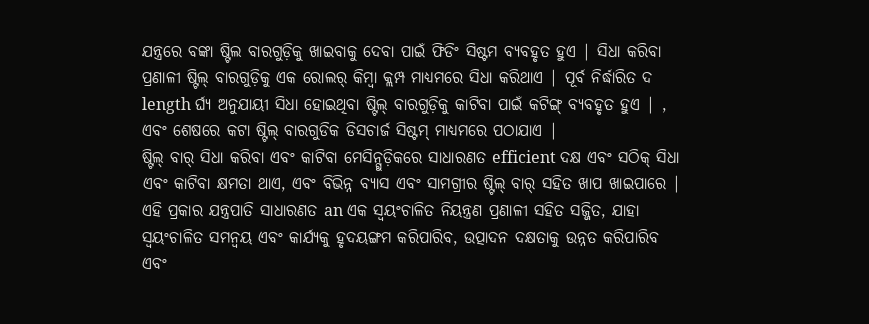ଯନ୍ତ୍ରରେ ବଙ୍କା ଷ୍ଟିଲ ବାରଗୁଡ଼ିକୁ ଖାଇବାକୁ ଦେବା ପାଇଁ ଫିଡିଂ ସିଷ୍ଟମ ବ୍ୟବହୃତ ହୁଏ | ସିଧା କରିବା ପ୍ରଣାଳୀ ଷ୍ଟିଲ୍ ବାରଗୁଡ଼ିକୁ ଏକ ରୋଲର୍ କିମ୍ବା କ୍ଲମ୍ପ ମାଧ୍ୟମରେ ସିଧା କରିଥାଏ | ପୂର୍ବ ନିର୍ଦ୍ଧାରିତ ଦ length ର୍ଘ୍ୟ ଅନୁଯାୟୀ ସିଧା ହୋଇଥିବା ଷ୍ଟିଲ୍ ବାରଗୁଡ଼ିକୁ କାଟିବା ପାଇଁ କଟିଙ୍ଗ୍ ବ୍ୟବହୃତ ହୁଏ | , ଏବଂ ଶେଷରେ କଟା ଷ୍ଟିଲ୍ ବାରଗୁଡିକ ଡିସଚାର୍ଜ ସିଷ୍ଟମ୍ ମାଧ୍ୟମରେ ପଠାଯାଏ |
ଷ୍ଟିଲ୍ ବାର୍ ସିଧା କରିବା ଏବଂ କାଟିବା ମେସିନ୍ଗୁଡ଼ିକରେ ସାଧାରଣତ efficient ଦକ୍ଷ ଏବଂ ସଠିକ୍ ସିଧା ଏବଂ କାଟିବା କ୍ଷମତା ଥାଏ, ଏବଂ ବିଭିନ୍ନ ବ୍ୟାସ ଏବଂ ସାମଗ୍ରୀର ଷ୍ଟିଲ୍ ବାର୍ ସହିତ ଖାପ ଖାଇପାରେ | ଏହି ପ୍ରକାର ଯନ୍ତ୍ରପାତି ସାଧାରଣତ an ଏକ ସ୍ୱୟଂଚାଳିତ ନିୟନ୍ତ୍ରଣ ପ୍ରଣାଳୀ ସହିତ ସଜ୍ଜିତ, ଯାହା ସ୍ୱୟଂଚାଳିତ ସମନ୍ୱୟ ଏବଂ କାର୍ଯ୍ୟକୁ ହୃଦୟଙ୍ଗମ କରିପାରିବ, ଉତ୍ପାଦନ ଦକ୍ଷତାକୁ ଉନ୍ନତ କରିପାରିବ ଏବଂ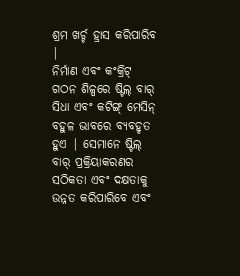ଶ୍ରମ ଖର୍ଚ୍ଚ ହ୍ରାସ କରିପାରିବ |
ନିର୍ମାଣ ଏବଂ କଂକ୍ରିଟ୍ ଗଠନ ଶିଳ୍ପରେ ଷ୍ଟିଲ୍ ବାର୍ ସିଧା ଏବଂ କଟିଙ୍ଗ୍ ମେସିନ୍ ବହୁଳ ଭାବରେ ବ୍ୟବହୃତ ହୁଏ | ସେମାନେ ଷ୍ଟିଲ୍ ବାର୍ ପ୍ରକ୍ରିୟାକରଣର ସଠିକତା ଏବଂ ଦକ୍ଷତାକୁ ଉନ୍ନତ କରିପାରିବେ ଏବଂ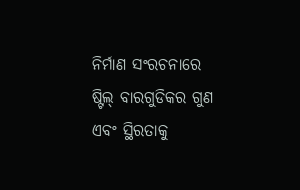ନିର୍ମାଣ ସଂରଚନାରେ ଷ୍ଟିଲ୍ ବାରଗୁଡିକର ଗୁଣ ଏବଂ ସ୍ଥିରତାକୁ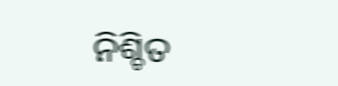ନିଶ୍ଚିତ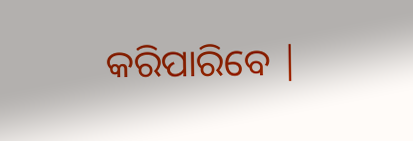କରିପାରିବେ |